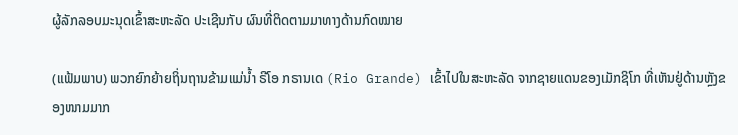ຜູ້ລັກລອບມະນຸດເຂົ້າສະຫະລັດ ປະເຊີນກັບ ຜົນທີ່ຕິດຕາມມາທາງດ້ານກົດໝາຍ

(ແຟ້ມພາບ) ພວກຍົກຍ້າຍຖິ່ນຖານຂ້າມແມ່ນ້ຳ ຣີໂອ ກຣານເດ (Rio Grande) ເຂົ້າໄປໃນສະຫະລັດ ຈາກຊາຍແດນຂອງເມັກຊິໂກ ທີ່ເຫັນຢູ່ດ້ານຫຼັງຂອງໜາມມາກ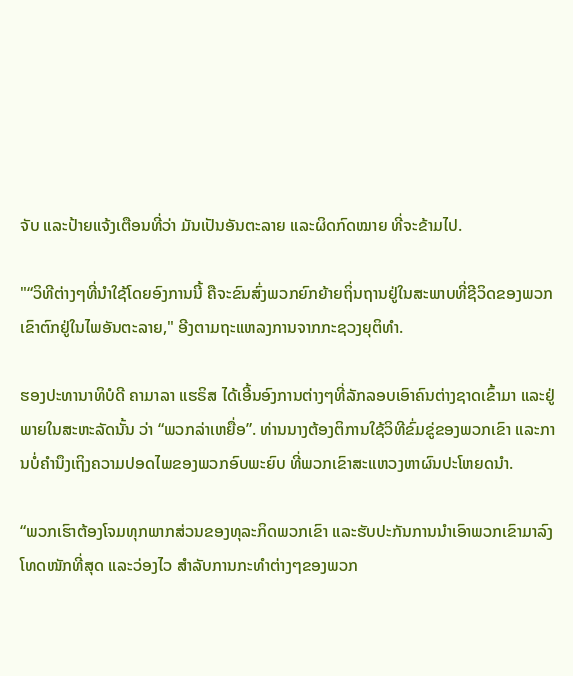ຈັບ ແລະປ້າຍແຈ້ງເຕືອນທີ່ວ່າ ມັນເປັນອັນຕະລາຍ ແລະຜິດກົດໝາຍ ທີ່ຈະຂ້າມໄປ.

"“ວິທີຕ່າງໆທີ່ນຳໃຊ້ໂດຍອົງການນີ້ ຄືຈະຂົນສົ່ງພວກຍົກຍ້າຍຖິ່ນຖານຢູ່ໃນສະພາບທີ່ຊີວິດຂອງພວກເຂົາຕົກຢູ່ໃນໄພອັນຕະລາຍ," ອີງຕາມຖະແຫລງການຈາກກະຊວງຍຸຕິທຳ.

ຮອງປະທານາທິບໍດີ ຄາມາລາ ແຮຣິສ ໄດ້ເອີ້ນອົງການຕ່າງໆທີ່ລັກລອບເອົາຄົນຕ່າງຊາດເຂົ້າມາ ແລະຢູ່ພາຍໃນສະຫະລັດນັ້ນ ວ່າ “ພວກລ່າເຫຍື່ອ”. ທ່ານນາງຕ້ອງຕິການໃຊ້ວິທີຂົ່ມຂູ່ຂອງພວກເຂົາ ແລະການບໍ່ຄຳນຶງເຖິງຄວາມປອດໄພຂອງພວກອົບພະຍົບ ທີ່ພວກເຂົາສະແຫວງຫາຜົນປະໂຫຍດນຳ.

“ພວກເຮົາຕ້ອງໂຈມທຸກພາກສ່ວນຂອງທຸລະກິດພວກເຂົາ ແລະຮັບປະກັນການນຳເອົາພວກເຂົາມາລົງໂທດໜັກທີ່ສຸດ ແລະວ່ອງໄວ ສຳລັບການກະທຳຕ່າງໆຂອງພວກ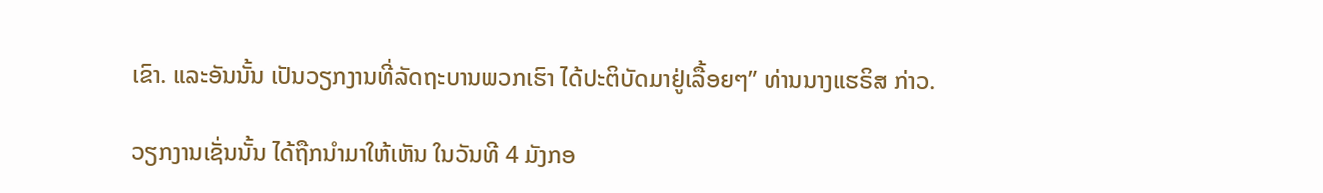ເຂົາ. ແລະອັນນັ້ນ ເປັນວຽກງານທີ່ລັດຖະບານພວກເຮົາ ໄດ້ປະຕິບັດມາຢູ່ເລື້ອຍໆ” ທ່ານນາງແຮຣິສ ກ່າວ.

ວຽກງານເຊັ່ນນັ້ນ ໄດ້ຖືກນຳມາໃຫ້ເຫັນ ໃນວັນທີ 4 ມັງກອ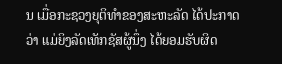ນ ເມື່ອກະຊວງຍຸຕິທຳຂອງສະຫະລັດ ໄດ້ປະກາດວ່າ ແມ່ຍິງລັດເທັກຊັສຜູ້ນຶ່ງ ໄດ້ຍອມຮັບຜິດ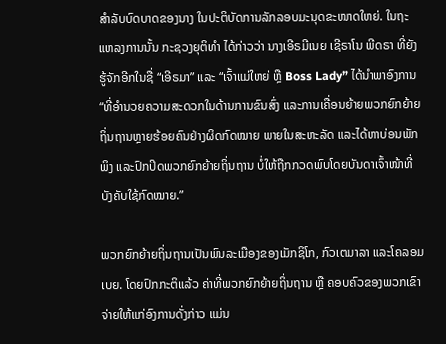ສຳລັບບົດບາດຂອງນາງ ໃນປະຕິບັດການລັກລອບມະນຸດຂະໜາດໃຫຍ່. ໃນຖະແຫລງການນັ້ນ ກະຊວງຍຸຕິທຳ ໄດ້ກ່າວວ່າ ນາງເອີຣມີເນຍ ເຊີຣາໂນ ພີດຣາ ທີ່ຍັງຮູ້ຈັກອີກໃນຊື່ “ເອີຣມາ” ແລະ “ເຈົ້າແມ່ໃຫຍ່ ຫຼື Boss Lady” ໄດ້ນຳພາອົງການ “ທີ່ອຳນວຍຄວາມສະດວກໃນດ້ານການຂົນສົ່ງ ແລະການເຄື່ອນຍ້າຍພວກຍົກຍ້າຍຖິ່ນຖານຫຼາຍຮ້ອຍຄົນຢ່າງຜິດກົດໝາຍ ພາຍໃນສະຫະລັດ ແລະໄດ້ຫາບ່ອນພັກພິງ ແລະປົກປິດພວກຍົກຍ້າຍຖິ່ນຖານ ບໍ່ໃຫ້ຖືກກວດພົບໂດຍບັນດາເຈົ້າໜ້າທີ່ບັງຄັບໃຊ້ກົດໝາຍ.”

ພວກຍົກຍ້າຍຖິ່ນຖານເປັນພົນລະເມືອງຂອງເມັກຊິໂກ, ກົວເຕມາລາ ແລະໂຄລອມເບຍ. ໂດຍປົກກະຕິແລ້ວ ຄ່າທີ່ພວກຍົກຍ້າຍຖິ່ນຖານ ຫຼື ຄອບຄົວຂອງພວກເຂົາ ຈ່າຍໃຫ້ແກ່ອົງການດັ່ງກ່າວ ແມ່ນ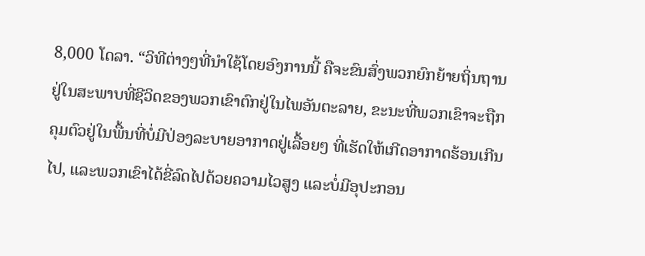8,000 ໂດລາ. “ວິທີຕ່າງໆທີ່ນຳໃຊ້ໂດຍອົງການນີ້ ຄືຈະຂົນສົ່ງພວກຍົກຍ້າຍຖິ່ນຖານຢູ່ໃນສະພາບທີ່ຊີວິດຂອງພວກເຂົາຕົກຢູ່ໃນໄພອັນຕະລາຍ, ຂະນະທີ່ພວກເຂົາຈະຖືກຄຸມຕົວຢູ່ໃນພື້ນທີ່ບໍ່ມີປ່ອງລະບາຍອາກາດຢູ່ເລື້ອຍໆ ທີ່ເຮັດໃຫ້ເກີດອາກາດຮ້ອນເກີນໄປ, ແລະພວກເຂົາໄດ້ຂີ່ລົດໄປດ້ວຍຄວາມໄວສູງ ແລະບໍ່ມີອຸປະກອນ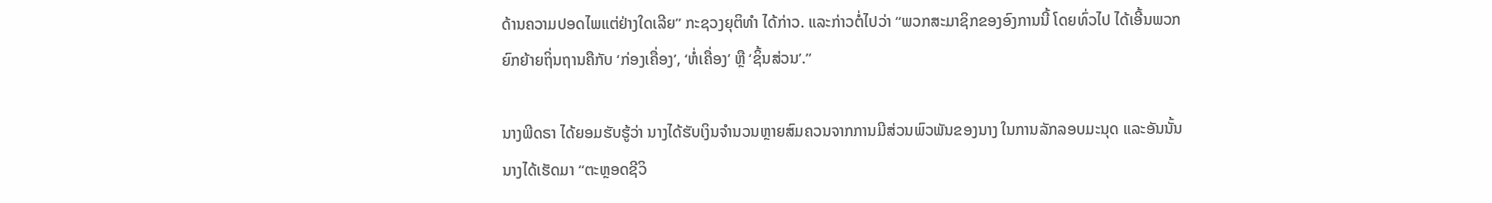ດ້ານຄວາມປອດໄພແຕ່ຢ່າງໃດເລີຍ” ກະຊວງຍຸຕິທຳ ໄດ້ກ່າວ. ແລະກ່າວຕໍ່ໄປວ່າ “ພວກສະມາຊິກຂອງອົງການນີ້ ໂດຍທົ່ວໄປ ໄດ້ເອີ້ນພວກຍົກຍ້າຍຖິ່ນຖານຄືກັບ ‘ກ່ອງເຄື່ອງ’, ‘ຫໍ່ເຄື່ອງ’ ຫຼື ‘ຊິ້ນສ່ວນ’.”

ນາງພີດຣາ ໄດ້ຍອມຮັບຮູ້ວ່າ ນາງໄດ້ຮັບເງິນຈຳນວນຫຼາຍສົມຄວນຈາກການມີສ່ວນພົວພັນຂອງນາງ ໃນການລັກລອບມະນຸດ ແລະອັນນັ້ນ ນາງໄດ້ເຮັດມາ “ຕະຫຼອດຊີວິ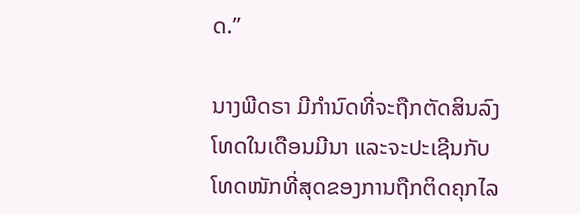ດ.”

ນາງພີດຣາ ມີກຳນົດທີ່ຈະຖືກຕັດສິນລົງໂທດໃນເດືອນມີນາ ແລະຈະປະເຊີນກັບໂທດໜັກທີ່ສຸດຂອງການຖືກຕິດຄຸກໄລ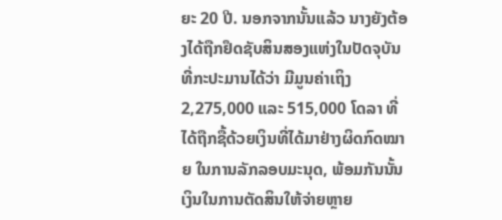ຍະ 20 ປີ. ນອກຈາກນັ້ນແລ້ວ ນາງຍັງຕ້ອງໄດ້ຖືກຢຶດຊັບສິນສອງແຫ່ງໃນປັດຈຸບັນ ທີ່ກະປະມານໄດ້ວ່າ ມີມູນຄ່າເຖິງ 2,275,000 ແລະ 515,000 ໂດລາ ທີ່ໄດ້ຖືກຊື້ດ້ວຍເງິນທີ່ໄດ້ມາຢ່າງຜິດກົດໝາຍ ໃນການລັກລອບມະນຸດ, ພ້ອມກັນນັ້ນ ເງິນໃນການຕັດສິນໃຫ້ຈ່າຍຫຼາຍ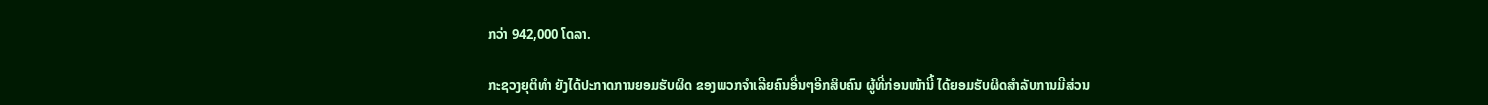ກວ່າ 942,000 ໂດລາ.

ກະຊວງຍຸຕິທຳ ຍັງໄດ້ປະກາດການຍອມຮັບຜິດ ຂອງພວກຈຳເລີຍຄົນອື່ນໆອີກສິບຄົນ ຜູ້ທີ່ກ່ອນໜ້ານີ້ ໄດ້ຍອມຮັບຜິດສຳລັບການມີສ່ວນ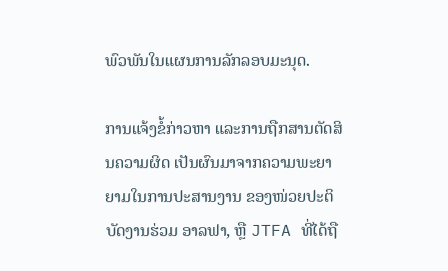ພົວພັນໃນແຜນການລັກລອບມະນຸດ.

ການແຈ້ງຂໍ້ກ່າວຫາ ແລະການຖືກສານຕັດສິນຄວາມຜິດ ເປັນຜົນມາຈາກຄວາມພະຍາຍາມໃນການປະສານງານ ຂອງໜ່ວຍປະຕິບັດງານຮ່ວມ ອາລຟາ, ຫຼື JTFA ທີ່ໄດ້ຖື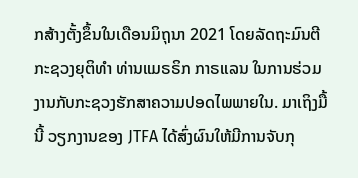ກສ້າງຕັ້ງຂຶ້ນໃນເດືອນມິຖຸນາ 2021 ໂດຍລັດຖະມົນຕີກະຊວງຍຸຕິທຳ ທ່ານແມຣຣິກ ກາຣແລນ ໃນການຮ່ວມງານກັບກະຊວງຮັກສາຄວາມປອດໄພພາຍໃນ. ມາເຖິງມື້ນີ້ ວຽກງານຂອງ JTFA ໄດ້ສົ່ງຜົນໃຫ້ມີການຈັບກຸ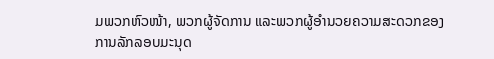ມພວກຫົວໜ້າ, ພວກຜູ້ຈັດການ ແລະພວກຜູ້ອຳນວຍຄວາມສະດວກຂອງການລັກລອບມະນຸດ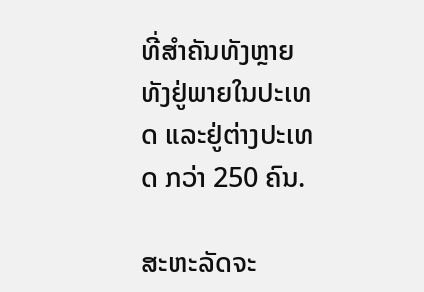ທີ່ສຳຄັນທັງຫຼາຍ ທັງຢູ່ພາຍໃນປະເທດ ແລະຢູ່ຕ່າງປະເທດ ກວ່າ 250 ຄົນ.

ສະຫະລັດຈະ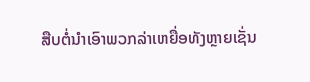ສືບຕໍ່ນຳເອົາພວກລ່າເຫຍື່ອທັງຫຼາຍເຊັ່ນ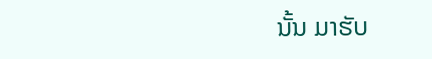ນັ້ນ ມາຮັບ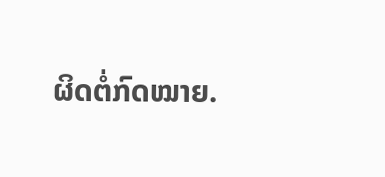ຜິດຕໍ່ກົດໝາຍ.